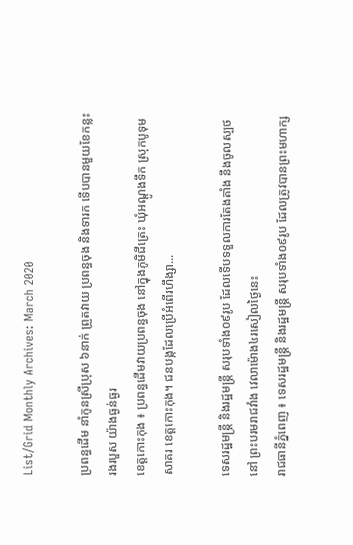List/Grid Monthly Archives: March 2020

ប្រពន្ធដើម នាំកូនស្រីប្រុស ៦នាក់ ព្រួតវាយ ប្រពន្ធចុង និងទារក ទើបបានមួយខែកន្លះ រងរបួស យ៉ាងធ្ងន់ធ្ងរ
ខេត្តកោះកុង ៖ ប្រពន្ធដើមវាយប្រពន្ធចុង នៅក្នុងភូមិជីត្រេះ ឃុំអណ្ដូងទឹក ស្រុកបូទុមសាគរ ខេត្តកោះកុង។ ជនបង្កដែលប្រើអំពើរហឹង្សា...

ទេសរដ្ឋមន្ដ្រី និងរដ្ឋមន្ដ្រី សរុបទាំង០៩រូប ដែលទើបទទួលការតែងតាំង នឹងចូលស្បថនៅ ព្រះបរមរាជវាំង វេលាម៉ោង៤រសៀលថ្ងៃនេះ
រាជធានីភ្នំពេញ ៖ ទេសរដ្ឋមន្ដ្រី និងរដ្ឋមន្ដ្រី សរុបទាំង០៩រូប ដែលត្រូវបានព្រះមហាក្ស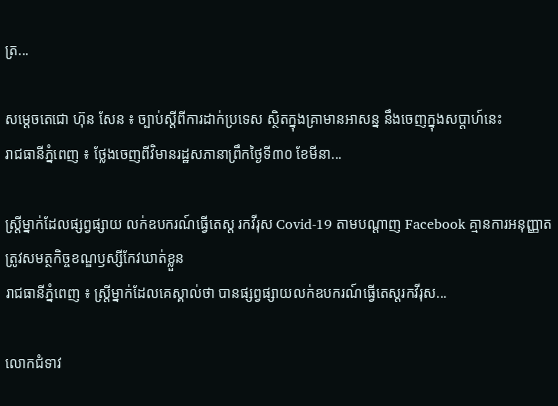ត្រ...

សម្តេចតេជោ ហ៊ុន សែន ៖ ច្បាប់ស្តីពីការដាក់ប្រទេស ស្ថិតក្នុងគ្រាមានអាសន្ន នឹងចេញក្នុងសប្តាហ៍នេះ
រាជធានីភ្នំពេញ ៖ ថ្លែងចេញពីវិមានរដ្ឋសភានាព្រឹកថ្ងៃទី៣០ ខែមីនា...

ស្ត្រីម្នាក់ដែលផ្សព្វផ្សាយ លក់ឧបករណ៍ធ្វើតេស្ត រកវីរុស Covid-19 តាមបណ្ដាញ Facebook គ្មានការអនុញ្ញាត ត្រូវសមត្ថកិច្ចខណ្ឌឫស្សីកែវឃាត់ខ្លួន
រាជធានីភ្នំពេញ ៖ ស្ត្រីម្នាក់ដែលគេស្គាល់ថា បានផ្សព្វផ្សាយលក់ឧបករណ៍ធ្វើតេស្តរកវីរុស...

លោកជំទាវ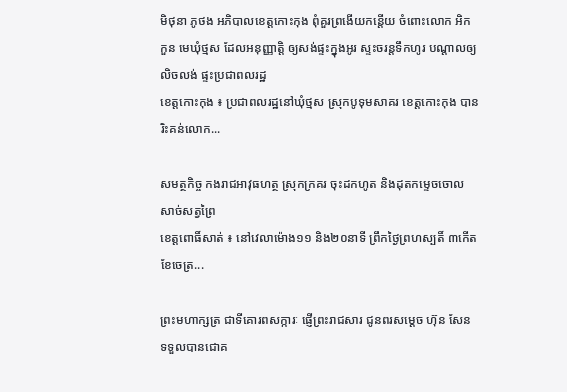មិថុនា ភូថង អភិបាលខេត្តកោះកុង ពុំគួរព្រងើយកន្តើយ ចំពោះលោក អិក កួន មេឃុំថ្មស ដែលអនុញ្ញាត្តិ ឲ្យសង់ផ្ទះក្នុងអូរ ស្ទះចរន្តទឹកហូរ បណ្តាលឲ្យលិចលង់ ផ្ទះប្រជាពលរដ្ឋ
ខេត្តកោះកុង ៖ ប្រជាពលរដ្ឋនៅឃុំថ្មស ស្រុកបូទុមសាគរ ខេត្តកោះកុង បានរិះគន់លោក...

សមត្ថកិច្ច កងរាជអាវុធហត្ថ ស្រុកក្រគរ ចុះដកហូត និងដុតកម្ទេចចោល សាច់សត្វព្រៃ
ខេត្តពោធិ៍សាត់ ៖ នៅវេលាម៉ោង១១ និង២០នាទី ព្រឹកថ្ងៃព្រហស្បតិ៍ ៣កើត ខែចេត្រ...

ព្រះមហាក្សត្រ ជាទីគោរពសក្ការៈ ផ្ញើព្រះរាជសារ ជូនពរសម្ដេច ហ៊ុន សែន ទទួលបានជោគ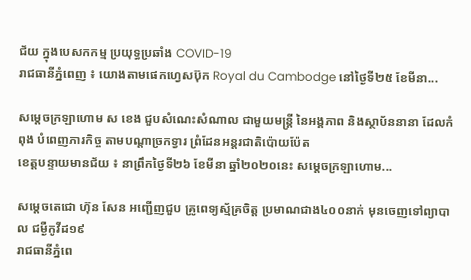ជ័យ ក្នុងបេសកកម្ម ប្រយុទ្ធប្រឆាំង COVID-19
រាជធានីភ្នំពេញ ៖ យោងតាមផេកហ្វេសប៊ុក Royal du Cambodge នៅថ្ងៃទី២៥ ខែមីនា...

សម្ដេចក្រឡាហោម ស ខេង ជួបសំណេះសំណាល ជាមួយមន្ត្រី នៃអង្គភាព និងស្ថាប័ននានា ដែលកំពុង បំពេញភារកិច្ច តាមបណ្ដាច្រកទ្វារ ព្រំដែនអន្តរជាតិប៉ោយប៉ែត
ខេត្តបន្ទាយមានជ័យ ៖ នាព្រឹកថ្ងៃទី២៦ ខែមីនា ឆ្នាំ២០២០នេះ សម្ដេចក្រឡាហោម...

សម្តេចតេជោ ហ៊ុន សែន អញ្ជើញជួប គ្រូពេទ្យស្ម័គ្រចិត្ត ប្រមាណជាង៤០០នាក់ មុនចេញទៅព្យាបាល ជម្ងឺកូវីដ១៩
រាជធានីភ្នំពេ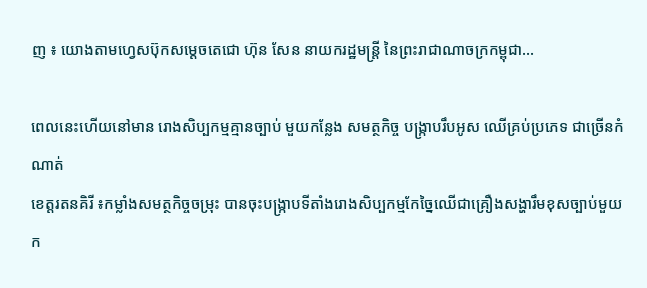ញ ៖ យោងតាមហ្វេសប៊ុកសម្តេចតេជោ ហ៊ុន សែន នាយករដ្ឋមន្ត្រី នៃព្រះរាជាណាចក្រកម្ពុជា...

ពេលនេះហើយនៅមាន រោងសិប្បកម្មគ្មានច្បាប់ មួយកន្លែង សមត្ថកិច្ច បង្រ្កាបរឹបអូស ឈើគ្រប់ប្រភេទ ជាច្រើនកំណាត់
ខេត្តរតនគិរី ៖កម្លាំងសមត្ថកិច្ចចម្រុះ បានចុះបង្ក្រាបទីតាំងរោងសិប្បកម្មកែច្នៃឈើជាគ្រឿងសង្ហារឹមខុសច្បាប់មួយក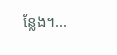ន្លែង។...